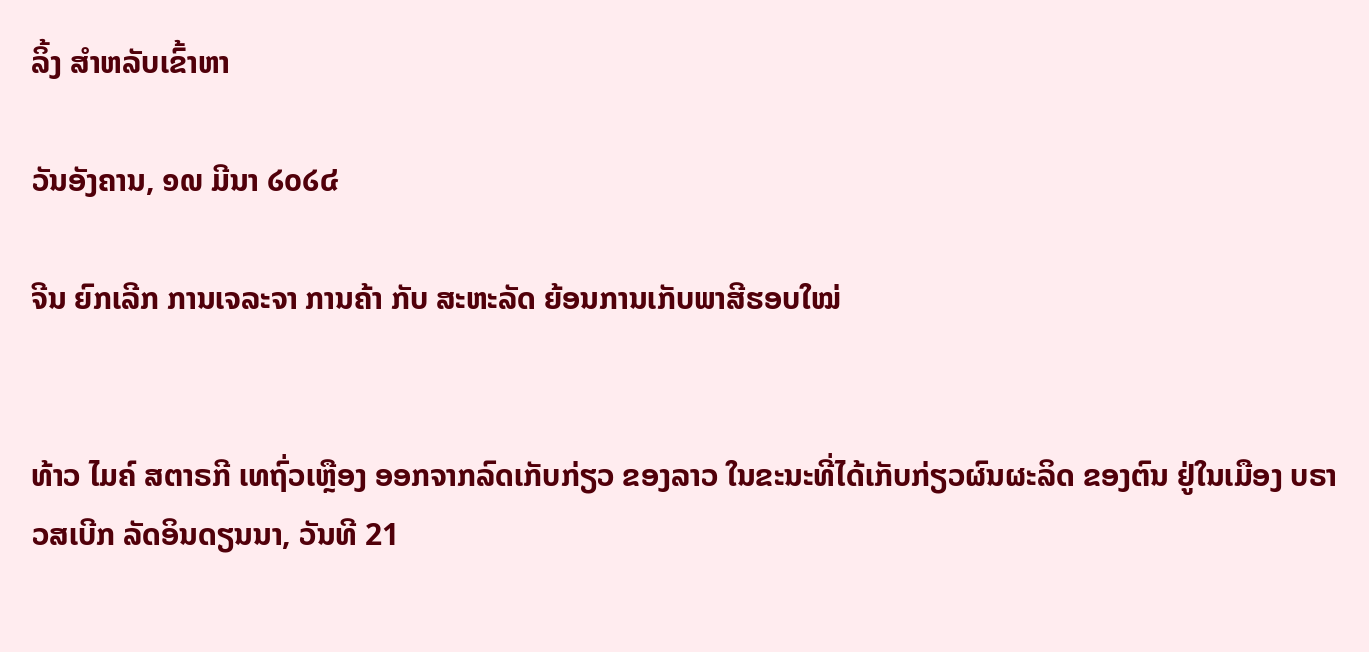ລິ້ງ ສຳຫລັບເຂົ້າຫາ

ວັນອັງຄານ, ໑໙ ມີນາ ໒໐໒໔

ຈີນ ຍົກເລີກ ການເຈລະຈາ ການຄ້າ ກັບ ສະຫະລັດ ຍ້ອນການເກັບພາສີຮອບໃໝ່


ທ້າວ ໄມຄ໌ ສຕາຣກີ ເທຖົ່ວເຫຼືອງ ອອກຈາກລົດເກັບກ່ຽວ ຂອງລາວ ໃນຂະນະທີ່ໄດ້ເກັບກ່ຽວຜົນຜະລິດ ຂອງຕົນ ຢູ່ໃນເມືອງ ບຣາວສເບີກ ລັດອິນດຽນນາ, ວັນທີ 21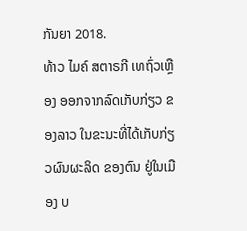ກັນຍາ 2018.
ທ້າວ ໄມຄ໌ ສຕາຣກີ ເທຖົ່ວເຫຼືອງ ອອກຈາກລົດເກັບກ່ຽວ ຂອງລາວ ໃນຂະນະທີ່ໄດ້ເກັບກ່ຽວຜົນຜະລິດ ຂອງຕົນ ຢູ່ໃນເມືອງ ບ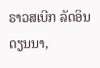ຣາວສເບີກ ລັດອິນດຽນນາ,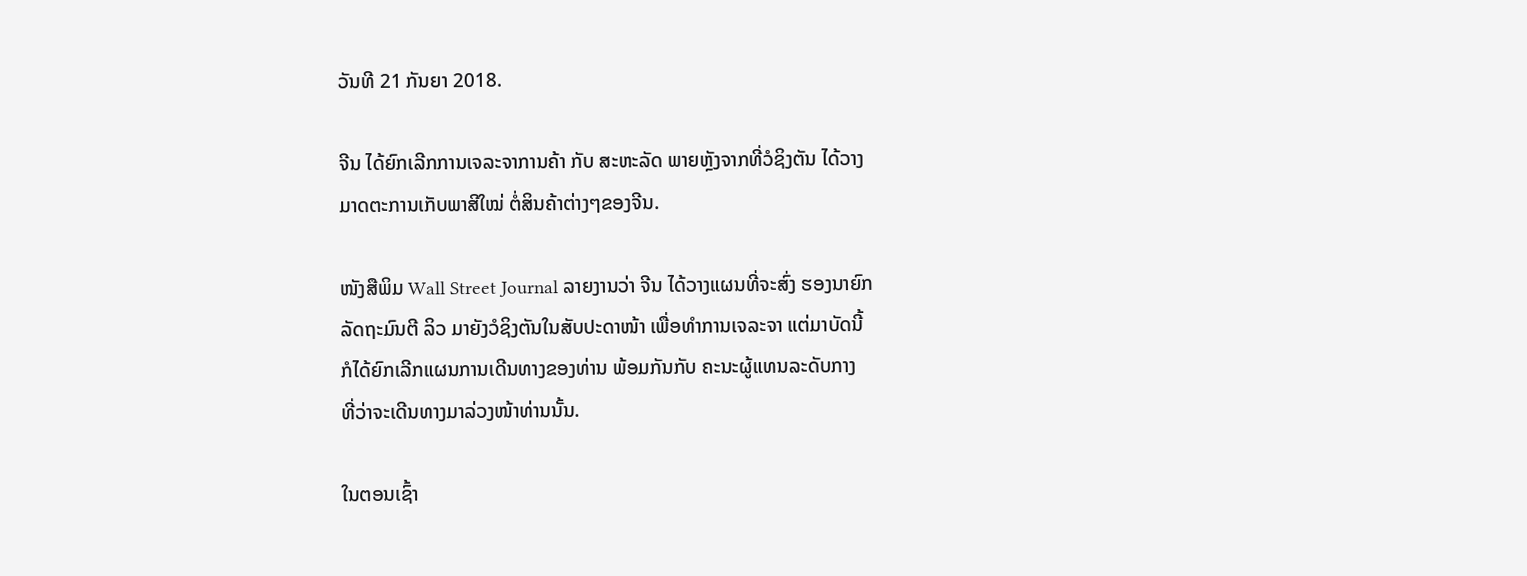ວັນທີ 21 ກັນຍາ 2018.

ຈີນ ໄດ້ຍົກເລີກການເຈລະຈາການຄ້າ ກັບ ສະຫະລັດ ພາຍຫຼັງຈາກທີ່ວໍຊິງຕັນ ໄດ້ວາງ
ມາດຕະການເກັບພາສີໃໝ່ ຕໍ່ສິນຄ້າຕ່າງໆຂອງຈີນ.

ໜັງສືພິມ Wall Street Journal ລາຍງານວ່າ ຈີນ ໄດ້ວາງແຜນທີ່ຈະສົ່ງ ຮອງນາຍົກ
ລັດຖະມົນຕີ ລິວ ມາຍັງວໍຊິງຕັນໃນສັບປະດາໜ້າ ເພື່ອທຳການເຈລະຈາ ແຕ່ມາບັດນີ້
ກໍໄດ້ຍົກເລີກແຜນການເດີນທາງຂອງທ່ານ ພ້ອມກັນກັບ ຄະນະຜູ້ແທນລະດັບກາງ
ທີ່ວ່າຈະເດີນທາງມາລ່ວງໜ້າທ່ານນັ້ນ.

ໃນຕອນເຊົ້າ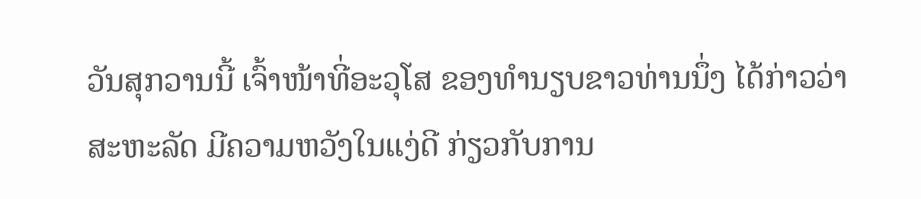ວັນສຸກວານນີ້ ເຈົ້າໜ້າທີ່ອະວຸໂສ ຂອງທຳນຽບຂາວທ່ານນຶ່ງ ໄດ້ກ່າວວ່າ
ສະຫະລັດ ມີຄວາມຫວັງໃນແງ່ດີ ກ່ຽວກັບການ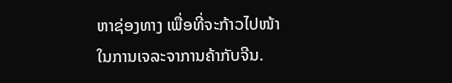ຫາຊ່ອງທາງ ເພື່ອທີ່ຈະກ້າວໄປໜ້າ
ໃນການເຈລະຈາການຄ້າກັບຈີນ.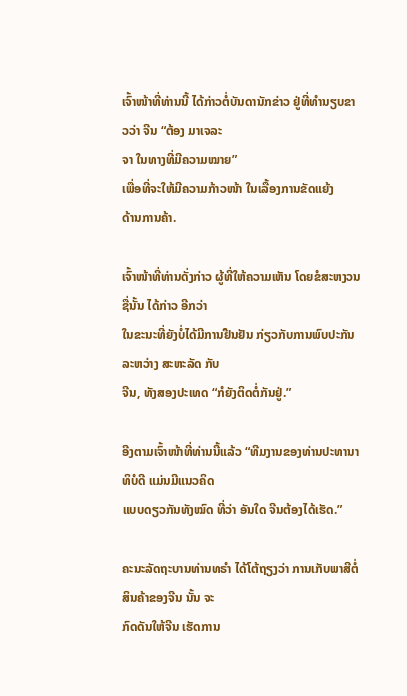ເຈົ້າໜ້າທີ່ທ່ານນີ້ ໄດ້ກ່າວຕໍ່ບັນດານັກຂ່າວ ຢູ່ທີ່ທຳນຽບຂາວວ່າ ຈີນ “ຕ້ອງ ມາເຈລະ
ຈາ ໃນທາງທີ່ມີຄວາມໝາຍ”
ເພື່ອທີ່ຈະໃຫ້ມີຄວາມກ້າວໜ້າ ໃນເລື້ອງການຂັດແຍ້ງ
ດ້ານການຄ້າ.

ເຈົ້າໜ້າທີ່ທ່ານດັ່ງກ່າວ ຜູ້ທີ່ໃຫ້ຄວາມເຫັນ ໂດຍຂໍສະຫງວນຊື່ນັ້ນ ໄດ້ກ່າວ ອີກວ່າ
ໃນຂະນະທີ່ຍັງບໍ່ໄດ້ມີການຢືນຢັນ ກ່ຽວກັບການພົບປະກັນ ລະຫວ່າງ ສະຫະລັດ ກັບ
ຈີນ, ທັງສອງປະເທດ “ກໍຍັງຕິດຕໍ່ກັນຢູ່.”

ອີງຕາມເຈົ້າໜ້າທີ່ທ່ານນີ້ແລ້ວ “ທີມງານຂອງທ່ານປະທານາທິບໍດີ ແມ່ນມີແນວຄິດ
ແບບດຽວກັນທັງໝົດ ທີ່ວ່າ ອັນໃດ ຈີນຕ້ອງໄດ້ເຮັດ.”

ຄະນະລັດຖະບານທ່ານທຣຳ ໄດ້ໂຕ້ຖຽງວ່າ ການເກັບພາສີຕໍ່ສິນຄ້າຂອງຈີນ ນັ້ນ ຈະ
ກົດດັນໃຫ້ຈີນ ເຮັດການ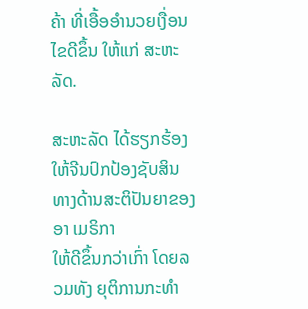ຄ້າ ທີ່ເອື້ອອຳນວຍເງື່ອນໄຂດີຂຶ້ນ ໃຫ້ແກ່ ສະຫະລັດ.

ສະຫະລັດ ໄດ້ຮຽກຮ້ອງໃຫ້ຈີນປົກປ້ອງຊັບສິນທາງດ້ານສະຕິປັນຍາຂອງອາ ເມຣິກາ
ໃຫ້ດີຂຶ້ນກວ່າເກົ່າ ໂດຍລວມທັງ ຍຸຕິການກະທຳ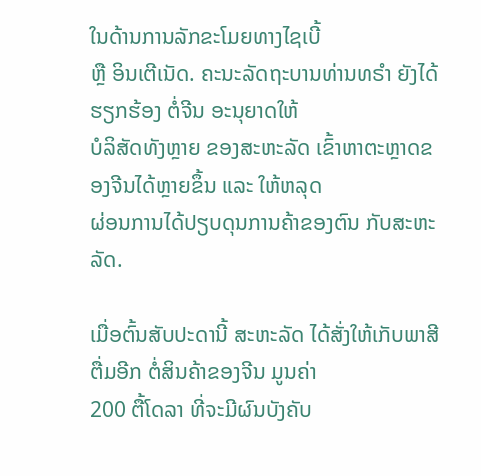ໃນດ້ານການລັກຂະໂມຍທາງໄຊເບີ້
ຫຼື ອິນເຕີເນັດ. ຄະນະລັດຖະບານທ່ານທຣຳ ຍັງໄດ້ຮຽກຮ້ອງ ຕໍ່ຈີນ ອະນຸຍາດໃຫ້
ບໍລິສັດທັງຫຼາຍ ຂອງສະຫະລັດ ເຂົ້າຫາຕະຫຼາດຂອງຈີນໄດ້ຫຼາຍຂຶ້ນ ແລະ ໃຫ້ຫລຸດ
ຜ່ອນການໄດ້ປຽບດຸນການຄ້າຂອງຕົນ ກັບສະຫະລັດ.

ເມື່ອຕົ້ນສັບປະດານີ້ ສະຫະລັດ ໄດ້ສັ່ງໃຫ້ເກັບພາສີຕື່ມອີກ ຕໍ່ສິນຄ້າຂອງຈີນ ມູນຄ່າ
200 ຕື້ໂດລາ ທີ່ຈະມີຜົນບັງຄັບ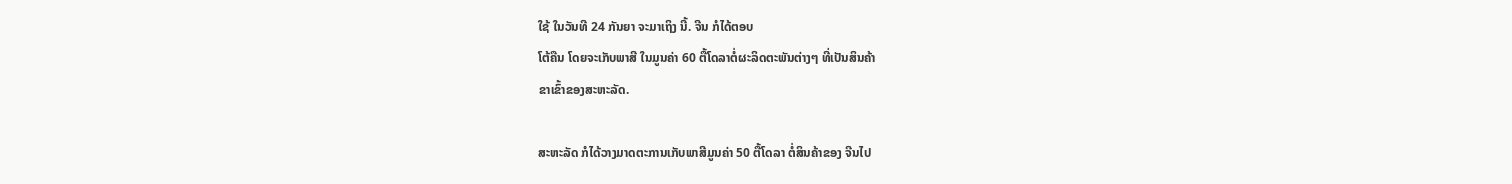ໃຊ້ ໃນວັນທີ 24 ກັນຍາ ຈະມາເຖິງ ນີ້. ຈີນ ກໍໄດ້ຕອບ
ໂຕ້ຄືນ ໂດຍຈະເກັບພາສີ ໃນມູນຄ່າ 60 ຕື້ໂດລາຕໍ່ຜະລິດຕະພັນຕ່າງໆ ທີ່ເປັນສິນຄ້າ
ຂາເຂົ້າຂອງສະຫະລັດ.

ສະຫະລັດ ກໍໄດ້ວາງມາດຕະການເກັບພາສີມູນຄ່າ 50 ຕື້ໂດລາ ຕໍ່ສິນຄ້າຂອງ ຈີນໄປ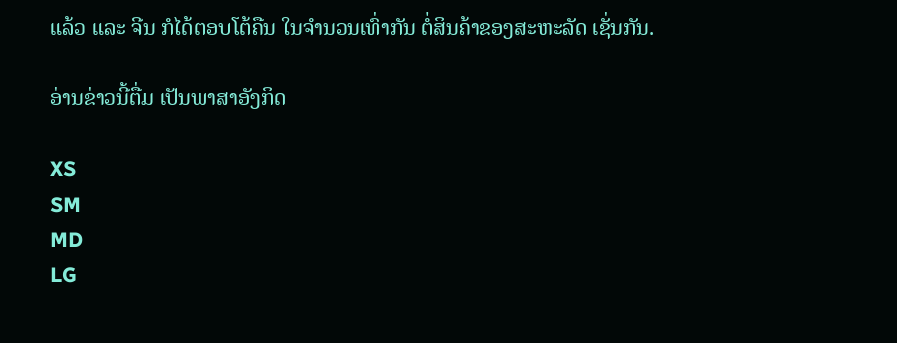ແລ້ວ ແລະ ຈີນ ກໍໄດ້ຕອບໂຕ້ຄືນ ໃນຈຳນວນເທົ່າກັນ ຕໍ່ສິນຄ້າຂອງສະຫະລັດ ເຊັ່ນກັນ.

ອ່ານຂ່າວນີ້ຕື່ມ ເປັນພາສາອັງກິດ

XS
SM
MD
LG